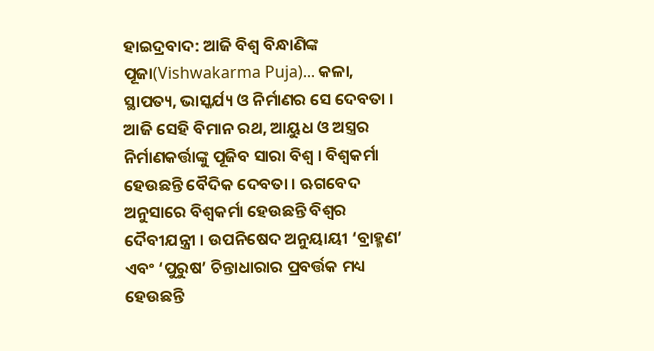ହାଇଦ୍ରବାଦ: ଆଜି ବିଶ୍ୱ ବିନ୍ଧାଣିଙ୍କ ପୂଜା(Vishwakarma Puja)... କଳା, ସ୍ଥାପତ୍ୟ, ଭାସ୍କର୍ଯ୍ୟ ଓ ନିର୍ମାଣର ସେ ଦେବତା । ଆଜି ସେହି ବିମାନ ରଥ, ଆୟୁଧ ଓ ଅସ୍ତ୍ରର ନିର୍ମାଣକର୍ତ୍ତାଙ୍କୁ ପୂଜିବ ସାରା ବିଶ୍ବ । ବିଶ୍ବକର୍ମା ହେଉଛନ୍ତି ବୈଦିକ ଦେବତା । ଋଗବେଦ ଅନୁସାରେ ବିଶ୍ବକର୍ମା ହେଉଛନ୍ତି ବିଶ୍ବର ଦୈବୀଯନ୍ତ୍ରୀ । ଉପନିଷେଦ ଅନୁୟାୟୀ ‘ବ୍ରାହ୍ମଣ’ ଏବଂ ‘ପୁରୁଷ’ ଚିନ୍ତାଧାରାର ପ୍ରବର୍ତ୍ତକ ମଧ୍ୟ ହେଉଛନ୍ତି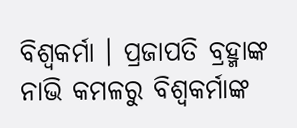ବିଶ୍ବକର୍ମା । ପ୍ରଜାପତି ବ୍ରହ୍ମାଙ୍କ ନାଭି କମଳରୁ ବିଶ୍ବକର୍ମାଙ୍କ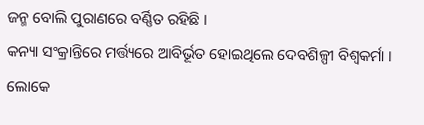ଜନ୍ମ ବୋଲି ପୁରାଣରେ ବର୍ଣ୍ଣିତ ରହିଛି ।
କନ୍ୟା ସଂକ୍ରାନ୍ତିରେ ମର୍ତ୍ତ୍ୟରେ ଆବିର୍ଭୂତ ହୋଇଥିଲେ ଦେବଶିଳ୍ପୀ ବିଶ୍ବକର୍ମା । ଲୋକେ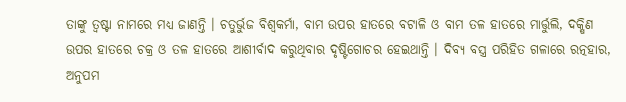ତାଙ୍କୁ ତ୍ବଷ୍ଟା ନାମରେ ମଧ୍ୟ ଜାଣନ୍ତି । ଚତୁର୍ଭୁଜ ବିଶ୍ୱକର୍ମା, ବାମ ଉପର ହାତରେ ବଟାଳି ଓ ବାମ ତଳ ହାତରେ ମାର୍ତ୍ତୁଲି, ଦକ୍ଷିଣ ଉପର ହାତରେ ଚକ୍ର ଓ ତଳ ହାତରେ ଆଶୀର୍ବାଦ କରୁଥିବାର ଦୃଷ୍ଟିଗୋଚର ହେଇଥାନ୍ତି । ଦିବ୍ୟ ବସ୍ତ୍ର ପରିହିତ ଗଳାରେ ରତ୍ନହାର, ଅନୁପମ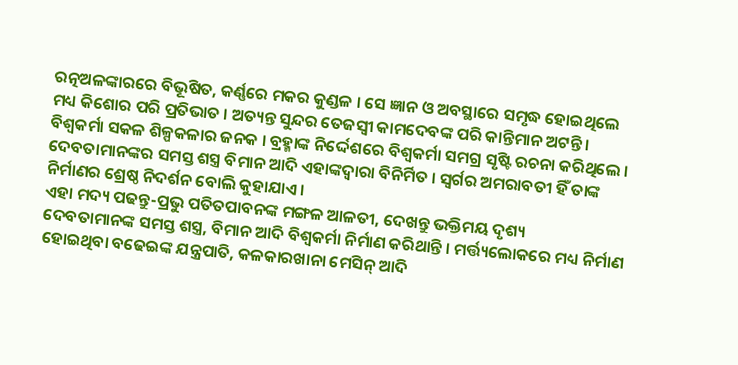ରତ୍ନଅଳଙ୍କାରରେ ବିଭୂଷିତ, କର୍ଣ୍ଣରେ ମକର କୁଣ୍ଡଳ । ସେ ଜ୍ଞାନ ଓ ଅବସ୍ଥାରେ ସମୃଦ୍ଧ ହୋଇଥିଲେ ମଧ୍ୟ କିଶୋର ପରି ପ୍ରତିଭାତ । ଅତ୍ୟନ୍ତ ସୁନ୍ଦର ତେଜସ୍ୱୀ କାମଦେବଙ୍କ ପରି କାନ୍ତିମାନ ଅଟନ୍ତି । ବିଶ୍ୱକର୍ମା ସକଳ ଶିଳ୍ପକଳାର ଜନକ । ବ୍ରହ୍ମାଙ୍କ ନିର୍ଦ୍ଦେଶରେ ବିଶ୍ୱକର୍ମା ସମଗ୍ର ସୃଷ୍ଟି ରଚନା କରିଥିଲେ । ଦେବତାମାନଙ୍କର ସମସ୍ତ ଶସ୍ତ୍ର ବିମାନ ଆଦି ଏହାଙ୍କଦ୍ୱାରା ବିନିର୍ମିତ । ସ୍ୱର୍ଗର ଅମରାବତୀ ହିଁ ତାଙ୍କ ନିର୍ମାଣର ଶ୍ରେଷ୍ଠ ନିଦର୍ଶନ ବୋଲି କୁହାଯାଏ ।
ଏହା ମଦ୍ୟ ପଢନ୍ତୁ-ପ୍ରଭୁ ପତିତପାବନଙ୍କ ମଙ୍ଗଳ ଆଳତୀ, ଦେଖନ୍ତୁ ଭକ୍ତିମୟ ଦୃଶ୍ୟ
ଦେବତାମାନଙ୍କ ସମସ୍ତ ଶସ୍ତ୍ର, ବିମାନ ଆଦି ବିଶ୍ବକର୍ମା ନିର୍ମାଣ କରିଥାନ୍ତି । ମର୍ତ୍ତ୍ୟଲୋକରେ ମଧ୍ୟ ନିର୍ମାଣ ହୋଇଥିବା ବଢେଇଙ୍କ ଯନ୍ତ୍ରପାତି, କଳକାରଖାନା ମେସିନ୍ ଆଦି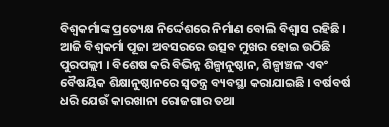ବିଶ୍ବକର୍ମାଙ୍କ ପ୍ରତ୍ୟେକ୍ଷ ନିର୍ଦ୍ଦେଶରେ ନିର୍ମାଣ ବୋଲି ବିଶ୍ବାସ ରହିଛି । ଆଜି ବିଶ୍ବକର୍ମା ପୂଜା ଅବସରରେ ଉତ୍ସବ ମୁଖର ହୋଇ ଉଠିଛି ପୁରପଲ୍ଲୀ । ବିଶେଷ କରି ବିଭିନ୍ନ ଶିଳ୍ପାନୁଷ୍ଠାନ, ଶିଳ୍ପାଞ୍ଚଳ ଏବଂ ବୈଷୟିକ ଶିକ୍ଷାନୁଷ୍ଠାନରେ ସ୍ବତନ୍ତ୍ର ବ୍ୟବସ୍ଥା କରାଯାଇଛି । ବର୍ଷବର୍ଷ ଧରି ଯେଉଁ କାରଖାନା ରୋଜଗାର ତଥା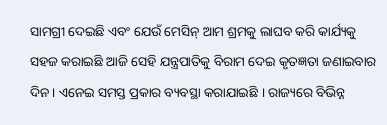ସାମଗ୍ରୀ ଦେଇଛି ଏବଂ ଯେଉଁ ମେସିନ୍ ଆମ ଶ୍ରମକୁ ଲାଘବ କରି କାର୍ଯ୍ୟକୁ ସହଜ କରାଇଛି ଆଜି ସେହି ଯନ୍ତ୍ରପାତିକୁ ବିରାମ ଦେଇ କୃତଜ୍ଞତା ଜଣାଇବାର ଦିନ । ଏନେଇ ସମସ୍ତ ପ୍ରକାର ବ୍ୟବସ୍ଥା କରାଯାଇଛି । ରାଜ୍ୟରେ ବିଭିନ୍ନ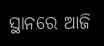ସ୍ଥାନରେ ଆଜି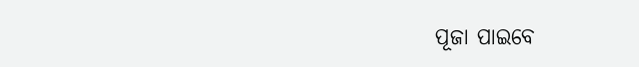ପୂଜା ପାଇବେ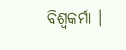ବିଶ୍ବକର୍ମା ।